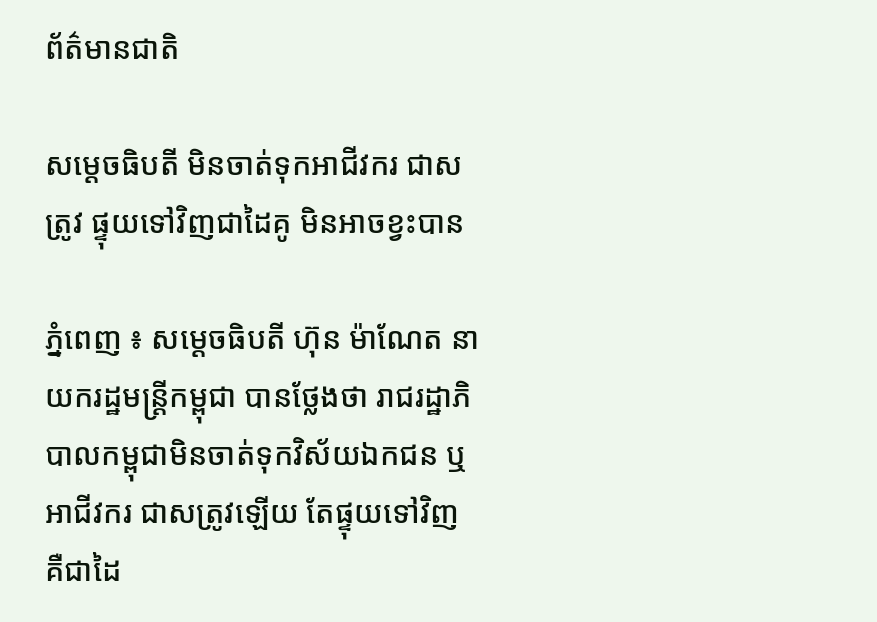ព័ត៌មានជាតិ

សម្ដេចធិបតី មិនចាត់ទុកអាជីវករ ជាសត្រូវ ផ្ទុយទៅវិញជាដៃគូ មិនអាចខ្វះបាន

ភ្នំពេញ ៖ សម្ដេចធិបតី ហ៊ុន ម៉ាណែត នាយករដ្ឋមន្ដ្រីកម្ពុជា បានថ្លែងថា រាជរដ្ឋាភិបាលកម្ពុជាមិនចាត់ទុកវិស័យឯកជន ឬអាជីវករ ជាសត្រូវឡើយ តែផ្ទុយទៅវិញ គឺជាដៃ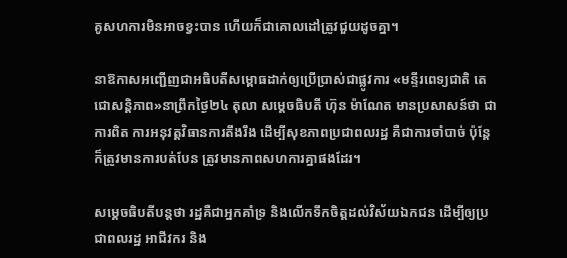គូសហការមិនអាចខ្វះបាន ហើយក៏ជាគោលដៅត្រូវជួយដូចគ្នា។

នាឱកាសអញ្ជើញជាអធិបតីសម្ពោធដាក់ឲ្យប្រើប្រាស់ជាផ្លូវការ «មន្ទីរពេទ្យជាតិ តេជោសន្តិភាព»នាព្រឹកថ្ងៃ២៤ តុលា សម្ដេចធិបតី ហ៊ុន ម៉ាណែត មានប្រសាសន៍ថា ជាការពិត ការអនុវត្តវិធានការតឹងរឹង ដើម្បីសុខភាពប្រជាពលរដ្ឋ គឺជាការចាំបាច់ ប៉ុន្ដែក៏ត្រូវមានការបត់បែន ត្រូវមានភាពសហការគ្នាផងដែរ។

សម្ដេចធិបតីបន្ដថា រដ្ឋគឺជាអ្នកគាំទ្រ និងលើកទឹកចិត្តដល់វិស័យឯកជន ដើម្បីឲ្យប្រជាពលរដ្ឋ អាជីវករ និង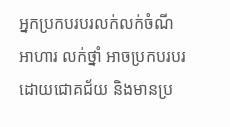អ្នកប្រកបរបរលក់លក់ចំណីអាហារ លក់ថ្នាំ អាចប្រកបរបរដោយជោគជ័យ និងមានប្រ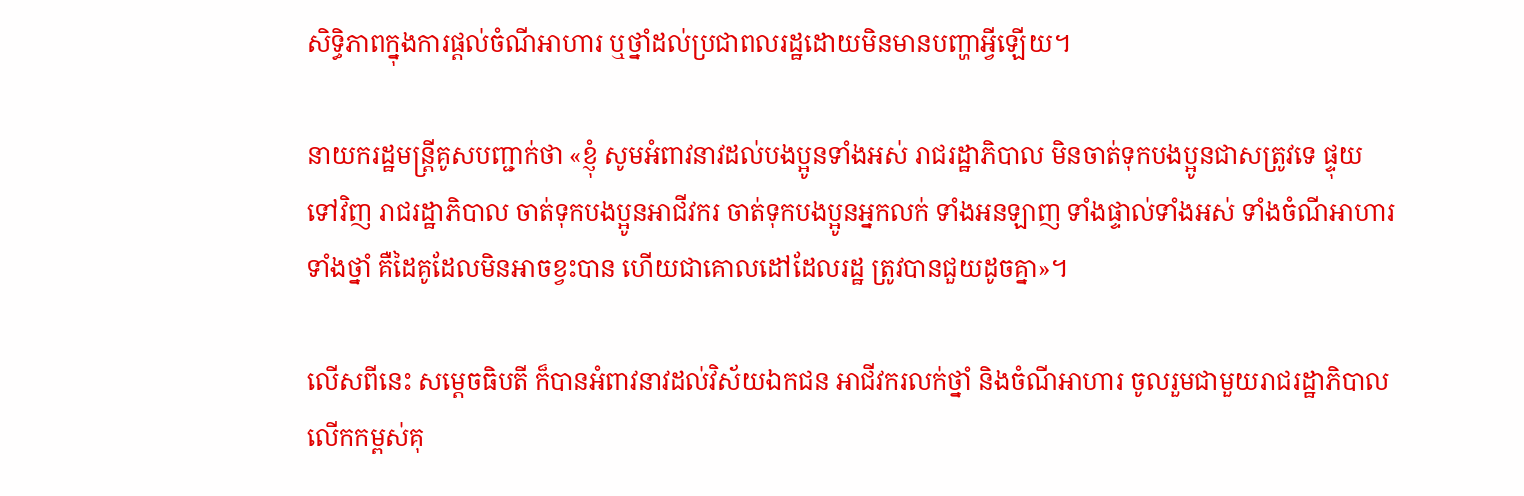សិទ្ធិភាពក្នុងការផ្ដល់ចំណីអាហារ ឬថ្នាំដល់ប្រជាពលរដ្ឋដោយមិនមានបញ្ហាអ្វីឡើយ។

នាយករដ្ឋមន្ដ្រីគូសបញ្ជាក់ថា «ខ្ញុំ សូមអំពាវនាវដល់បងប្អូនទាំងអស់ រាជរដ្ឋាភិបាល មិនចាត់ទុកបងប្អូនជាសត្រូវទេ ផ្ទុយទៅវិញ រាជរដ្ឋាភិបាល ចាត់ទុកបងប្អូនអាជីវករ ចាត់ទុកបងប្អូនអ្នកលក់ ទាំងអនឡាញ ទាំងផ្ទាល់ទាំងអស់ ទាំងចំណីអាហារ ទាំងថ្នាំ គឺដៃគូដែលមិនអាចខ្វះបាន ហើយជាគោលដៅដែលរដ្ឋ ត្រូវបានជួយដូចគ្នា»។

លើសពីនេះ សម្តេចធិបតី ក៏បានអំពាវនាវដល់វិស័យឯកជន អាជីវករលក់ថ្នាំ និងចំណីអាហារ ចូលរួមជាមួយរាជរដ្ឋាភិបាល លើកកម្ពស់គុ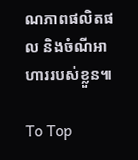ណភាពផលិតផល និងចំណីអាហាររបស់ខ្លួន៕

To Top